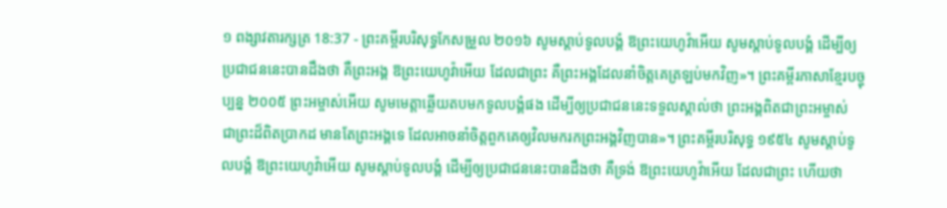១ ពង្សាវតារក្សត្រ 18:37 - ព្រះគម្ពីរបរិសុទ្ធកែសម្រួល ២០១៦ សូមស្តាប់ទូលបង្គំ ឱព្រះយេហូវ៉ាអើយ សូមស្តាប់ទូលបង្គំ ដើម្បីឲ្យប្រជាជននេះបានដឹងថា គឺព្រះអង្គ ឱព្រះយេហូវ៉ាអើយ ដែលជាព្រះ គឺព្រះអង្គដែលនាំចិត្តគេត្រឡប់មកវិញ»។ ព្រះគម្ពីរភាសាខ្មែរបច្ចុប្បន្ន ២០០៥ ព្រះអម្ចាស់អើយ សូមមេត្តាឆ្លើយតបមកទូលបង្គំផង ដើម្បីឲ្យប្រជាជននេះទទួលស្គាល់ថា ព្រះអង្គពិតជាព្រះអម្ចាស់ ជាព្រះដ៏ពិតប្រាកដ មានតែព្រះអង្គទេ ដែលអាចនាំចិត្តពួកគេឲ្យវិលមករកព្រះអង្គវិញបាន»។ ព្រះគម្ពីរបរិសុទ្ធ ១៩៥៤ សូមស្តាប់ទូលបង្គំ ឱព្រះយេហូវ៉ាអើយ សូមស្តាប់ទូលបង្គំ ដើម្បីឲ្យប្រជាជននេះបានដឹងថា គឺទ្រង់ ឱព្រះយេហូវ៉ាអើយ ដែលជាព្រះ ហើយថា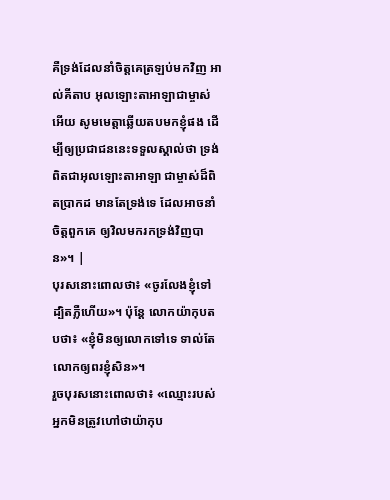គឺទ្រង់ដែលនាំចិត្តគេត្រឡប់មកវិញ អាល់គីតាប អុលឡោះតាអាឡាជាម្ចាស់អើយ សូមមេត្តាឆ្លើយតបមកខ្ញុំផង ដើម្បីឲ្យប្រជាជននេះទទួលស្គាល់ថា ទ្រង់ពិតជាអុលឡោះតាអាឡា ជាម្ចាស់ដ៏ពិតប្រាកដ មានតែទ្រង់ទេ ដែលអាចនាំចិត្តពួកគេ ឲ្យវិលមករកទ្រង់វិញបាន»។ |
បុរសនោះពោលថា៖ «ចូរលែងខ្ញុំទៅ ដ្បិតភ្លឺហើយ»។ ប៉ុន្ដែ លោកយ៉ាកុបតបថា៖ «ខ្ញុំមិនឲ្យលោកទៅទេ ទាល់តែលោកឲ្យពរខ្ញុំសិន»។
រួចបុរសនោះពោលថា៖ «ឈ្មោះរបស់អ្នកមិនត្រូវហៅថាយ៉ាកុប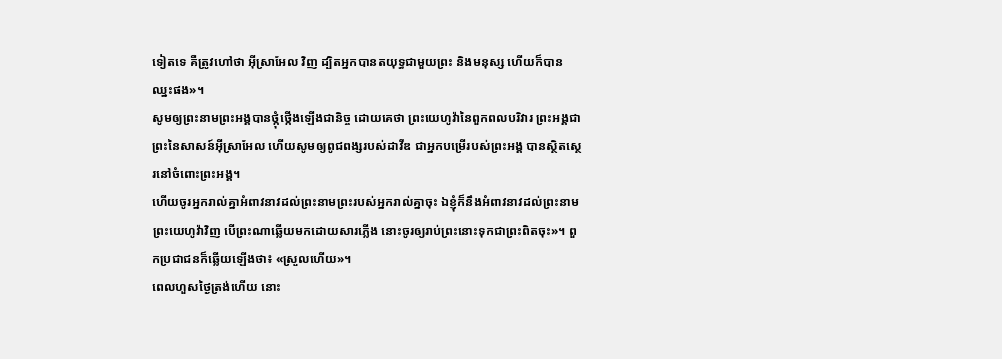ទៀតទេ គឺត្រូវហៅថា អ៊ីស្រាអែល វិញ ដ្បិតអ្នកបានតយុទ្ធជាមួយព្រះ និងមនុស្ស ហើយក៏បានឈ្នះផង»។
សូមឲ្យព្រះនាមព្រះអង្គបានថ្កុំថ្កើងឡើងជានិច្ច ដោយគេថា ព្រះយេហូវ៉ានៃពួកពលបរិវារ ព្រះអង្គជាព្រះនៃសាសន៍អ៊ីស្រាអែល ហើយសូមឲ្យពូជពង្សរបស់ដាវីឌ ជាអ្នកបម្រើរបស់ព្រះអង្គ បានស្ថិតស្ថេរនៅចំពោះព្រះអង្គ។
ហើយចូរអ្នករាល់គ្នាអំពាវនាវដល់ព្រះនាមព្រះរបស់អ្នករាល់គ្នាចុះ ឯខ្ញុំក៏នឹងអំពាវនាវដល់ព្រះនាមព្រះយេហូវ៉ាវិញ បើព្រះណាឆ្លើយមកដោយសារភ្លើង នោះចូរឲ្យរាប់ព្រះនោះទុកជាព្រះពិតចុះ»។ ពួកប្រជាជនក៏ឆ្លើយឡើងថា៖ «ស្រួលហើយ»។
ពេលហួសថ្ងៃត្រង់ហើយ នោះ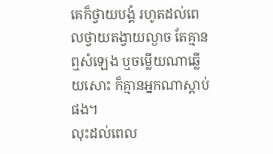គេក៏ថ្វាយបង្គំ រហូតដល់ពេលថ្វាយតង្វាយល្ងាច តែគ្មានឮសំឡេង ឬចម្លើយណាឆ្លើយសោះ ក៏គ្មានអ្នកណាស្តាប់ផង។
លុះដល់ពេល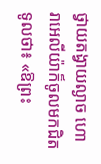ថ្វាយតង្វាយល្ងាច ហោរាអេលីយ៉ាក៏ចូលមកជិតទូលថា៖ «ឱព្រះ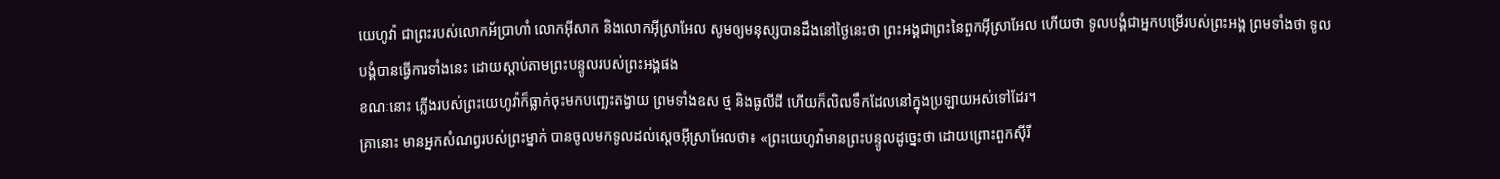យេហូវ៉ា ជាព្រះរបស់លោកអ័ប្រាហាំ លោកអ៊ីសាក និងលោកអ៊ីស្រាអែល សូមឲ្យមនុស្សបានដឹងនៅថ្ងៃនេះថា ព្រះអង្គជាព្រះនៃពួកអ៊ីស្រាអែល ហើយថា ទូលបង្គំជាអ្នកបម្រើរបស់ព្រះអង្គ ព្រមទាំងថា ទូលបង្គំបានធ្វើការទាំងនេះ ដោយស្តាប់តាមព្រះបន្ទូលរបស់ព្រះអង្គផង
ខណៈនោះ ភ្លើងរបស់ព្រះយេហូវ៉ាក៏ធ្លាក់ចុះមកបញ្ឆេះតង្វាយ ព្រមទាំងឧស ថ្ម និងធូលីដី ហើយក៏លិឍទឹកដែលនៅក្នុងប្រឡាយអស់ទៅដែរ។
គ្រានោះ មានអ្នកសំណព្វរបស់ព្រះម្នាក់ បានចូលមកទូលដល់ស្តេចអ៊ីស្រាអែលថា៖ «ព្រះយេហូវ៉ាមានព្រះបន្ទូលដូច្នេះថា ដោយព្រោះពួកស៊ីរី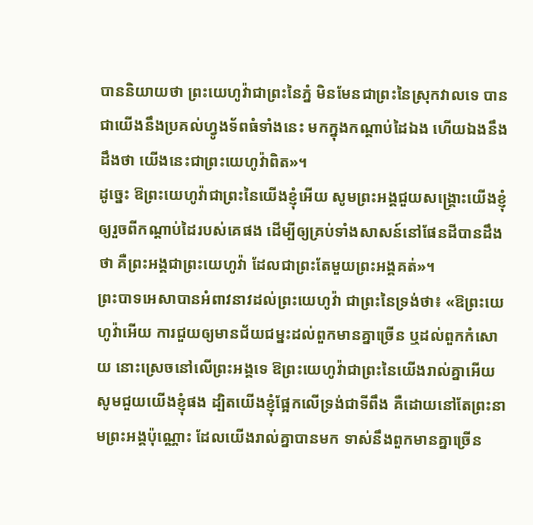បាននិយាយថា ព្រះយេហូវ៉ាជាព្រះនៃភ្នំ មិនមែនជាព្រះនៃស្រុកវាលទេ បានជាយើងនឹងប្រគល់ហ្វូងទ័ពធំទាំងនេះ មកក្នុងកណ្ដាប់ដៃឯង ហើយឯងនឹងដឹងថា យើងនេះជាព្រះយេហូវ៉ាពិត»។
ដូច្នេះ ឱព្រះយេហូវ៉ាជាព្រះនៃយើងខ្ញុំអើយ សូមព្រះអង្គជួយសង្គ្រោះយើងខ្ញុំ ឲ្យរួចពីកណ្ដាប់ដៃរបស់គេផង ដើម្បីឲ្យគ្រប់ទាំងសាសន៍នៅផែនដីបានដឹងថា គឺព្រះអង្គជាព្រះយេហូវ៉ា ដែលជាព្រះតែមួយព្រះអង្គគត់»។
ព្រះបាទអេសាបានអំពាវនាវដល់ព្រះយេហូវ៉ា ជាព្រះនៃទ្រង់ថា៖ «ឱព្រះយេហូវ៉ាអើយ ការជួយឲ្យមានជ័យជម្នះដល់ពួកមានគ្នាច្រើន ឬដល់ពួកកំសោយ នោះស្រេចនៅលើព្រះអង្គទេ ឱព្រះយេហូវ៉ាជាព្រះនៃយើងរាល់គ្នាអើយ សូមជួយយើងខ្ញុំផង ដ្បិតយើងខ្ញុំផ្អែកលើទ្រង់ជាទីពឹង គឺដោយនៅតែព្រះនាមព្រះអង្គប៉ុណ្ណោះ ដែលយើងរាល់គ្នាបានមក ទាស់នឹងពួកមានគ្នាច្រើន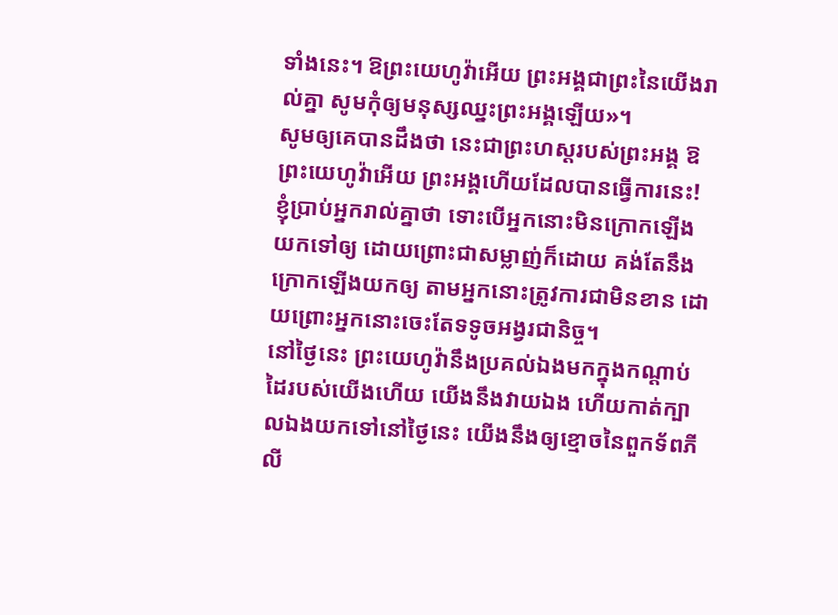ទាំងនេះ។ ឱព្រះយេហូវ៉ាអើយ ព្រះអង្គជាព្រះនៃយើងរាល់គ្នា សូមកុំឲ្យមនុស្សឈ្នះព្រះអង្គឡើយ»។
សូមឲ្យគេបានដឹងថា នេះជាព្រះហស្តរបស់ព្រះអង្គ ឱព្រះយេហូវ៉ាអើយ ព្រះអង្គហើយដែលបានធ្វើការនេះ!
ខ្ញុំប្រាប់អ្នករាល់គ្នាថា ទោះបើអ្នកនោះមិនក្រោកឡើង យកទៅឲ្យ ដោយព្រោះជាសម្លាញ់ក៏ដោយ គង់តែនឹងក្រោកឡើងយកឲ្យ តាមអ្នកនោះត្រូវការជាមិនខាន ដោយព្រោះអ្នកនោះចេះតែទទូចអង្វរជានិច្ច។
នៅថ្ងៃនេះ ព្រះយេហូវ៉ានឹងប្រគល់ឯងមកក្នុងកណ្ដាប់ដៃរបស់យើងហើយ យើងនឹងវាយឯង ហើយកាត់ក្បាលឯងយកទៅនៅថ្ងៃនេះ យើងនឹងឲ្យខ្មោចនៃពួកទ័ពភីលី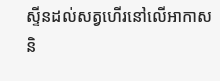ស្ទីនដល់សត្វហើរនៅលើអាកាស និ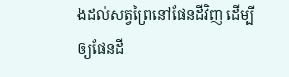ងដល់សត្វព្រៃនៅផែនដីវិញ ដើម្បីឲ្យផែនដី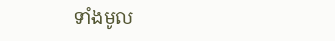ទាំងមូល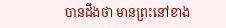បានដឹងថា មានព្រះនៅខាង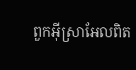ពួកអ៊ីស្រាអែលពិត